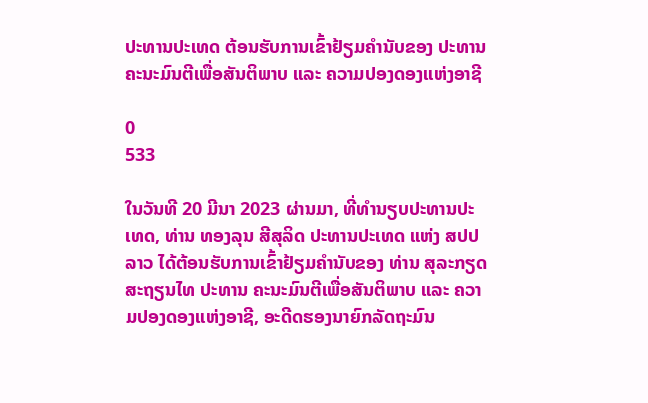ປະທານປະເທດ ຕ້ອນຮັບການເຂົ້າຢ້ຽມຄໍານັບຂອງ ປະທານ ຄະນະມົນຕີເພື່ອສັນຕິພາບ ແລະ ຄວາມປອງດອງແຫ່ງອາຊີ

0
533

ໃນວັນທີ 20 ມີນາ 2023 ຜ່ານມາ, ທີ່ທໍານຽບປະທານປະເທດ, ທ່ານ ທອງລຸນ ສີສຸລິດ ປະທານປະເທດ ແຫ່ງ ສປປ ລາວ ໄດ້ຕ້ອນຮັບການເຂົ້າຢ້ຽມຄໍານັບຂອງ ທ່ານ ສຸລະກຽດ ສະຖຽນໄທ ປະທານ ຄະນະມົນຕີເພື່ອສັນຕິພາບ ແລະ ຄວາມປອງດອງແຫ່ງອາຊີ, ອະດີດຮອງນາຍົກລັດຖະມົນ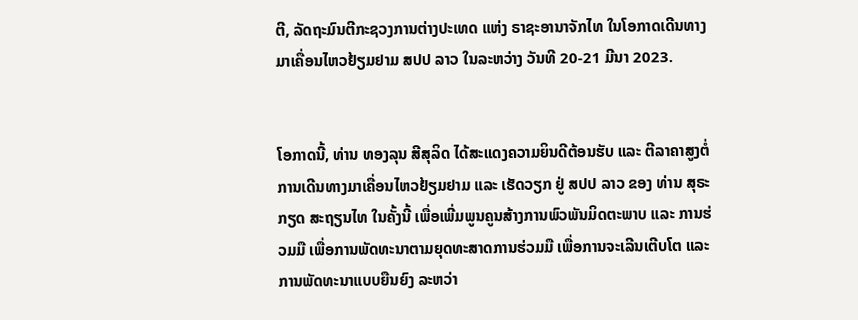ຕີ, ລັດຖະມົນຕີກະຊວງການຕ່າງປະເທດ ແຫ່ງ ຣາຊະອານາຈັກໄທ ໃນໂອກາດເດີນທາງມາເຄື່ອນໄຫວຢ້ຽມຢາມ ສປປ ລາວ ໃນລະຫວ່າງ ວັນທີ 20-21 ມີນາ 2023.


ໂອກາດນີ້, ທ່ານ ທອງລຸນ ສີສຸລິດ ໄດ້ສະແດງຄວາມຍິນດີຕ້ອນຮັບ ແລະ ຕີລາຄາສູງຕໍ່ການເດີນທາງມາເຄື່ອນໄຫວຢ້ຽມຢາມ ແລະ ເຮັດວຽກ ຢູ່ ສປປ ລາວ ຂອງ ທ່ານ ສຸຣະກຽດ ສະຖຽນໄທ ໃນຄັ້ງນີ້ ເພື່ອເພີ່ມພູນຄູນສ້າງການພົວພັນມິດຕະພາບ ແລະ ການຮ່ວມມື ເພື່ອການພັດທະນາຕາມຍຸດທະສາດການຮ່ວມມື ເພື່ອການຈະເລີນເຕີບໂຕ ແລະ ການພັດທະນາແບບຍືນຍົງ ລະຫວ່າ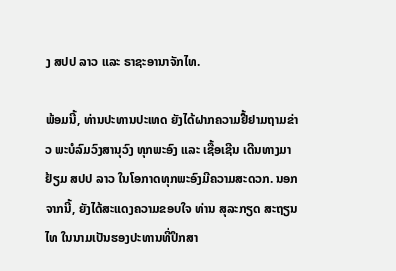ງ ສປປ ລາວ ແລະ ຣາຊະອານາຈັກໄທ.

ພ້ອມນີ້, ທ່ານປະທານປະເທດ ຍັງໄດ້ຝາກຄວາມຢື້ຢາມຖາມຂ່າວ ພະບໍລົມວົງສານຸວົງ ທຸກພະອົງ ແລະ ເຊື້ອເຊີນ ເດີນທາງມາຢ້ຽມ ສປປ ລາວ ໃນໂອກາດທຸກພະອົງມີຄວາມສະດວກ. ນອກຈາກນີ້, ຍັງໄດ້ສະແດງຄວາມຂອບໃຈ ທ່ານ ສຸລະກຽດ ສະຖຽນໄທ ໃນນາມເປັນຮອງປະທານທີ່ປຶກສາ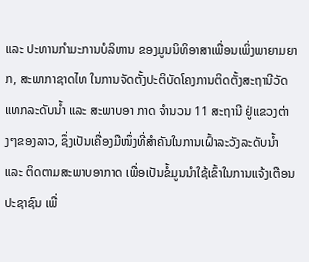ແລະ ປະທານກໍາມະການບໍລິຫານ ຂອງມູນນິທິອາສາເພື່ອນເພິ່ງພາຍາມຍາກ, ສະພາກາຊາດໄທ ໃນການຈັດຕັ້ງປະຕິບັດໂຄງການຕິດຕັ້ງສະຖານີວັດແທກລະດັບນໍ້າ ແລະ ສະພາບອາ ກາດ ຈຳນວນ 11 ສະຖານີ ຢູ່ແຂວງຕ່າງໆຂອງລາວ, ຊຶ່ງເປັນເຄື່ອງມືໜຶ່ງທີ່ສໍາຄັນໃນການເຝົ້າລະວັງລະດັບນໍ້າ ແລະ ຕິດຕາມສະພາບອາກາດ ເພື່ອເປັນຂໍ້ມູນນໍາໃຊ້ເຂົ້າໃນການແຈ້ງເຕືອນປະຊາຊົນ ເພື່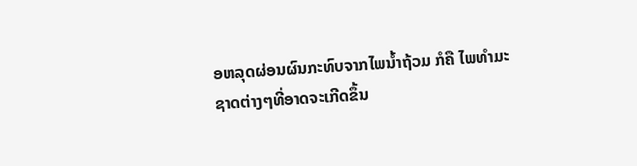ອຫລຸດຜ່ອນຜົນກະທົບຈາກໄພນໍ້າຖ້ວມ ກໍຄື ໄພທຳມະຊາດຕ່າງໆທີ່ອາດຈະເກີດຂຶ້ນ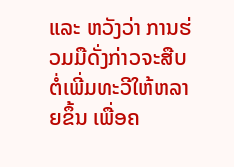ແລະ ຫວັງວ່າ ການຮ່ວມມືດັ່ງກ່າວຈະສືບຕໍ່ເພີ່ມທະວີໃຫ້ຫລາຍຂຶ້ນ ເພື່ອຄ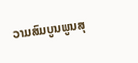ວາມສົມບູນພູນສຸ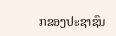ກຂອງປະຊາຊົນ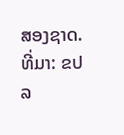ສອງຊາດ.
ທີ່ມາ: ຂປລ